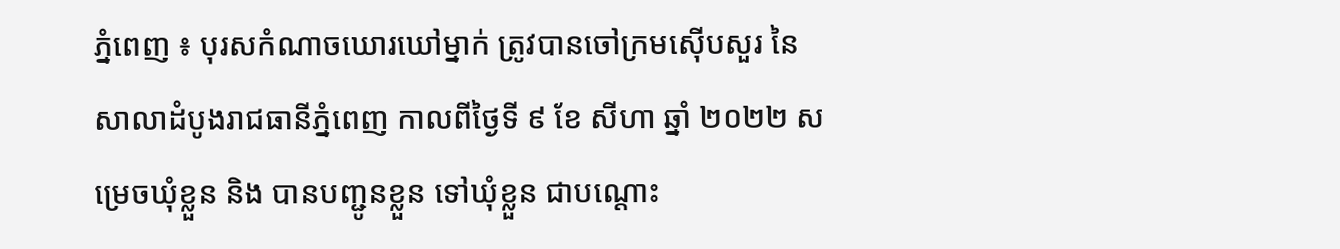ភ្នំពេញ ៖ បុរសកំណាចឃោរឃៅម្នាក់ ត្រូវបានចៅក្រមស៊ើបសួរ នៃ សាលាដំបូងរាជធានីភ្នំពេញ កាលពីថ្ងៃទី ៩ ខែ សីហា ឆ្នាំ ២០២២ សម្រេចឃុំខ្លួន និង បានបញ្ជូនខ្លួន ទៅឃុំខ្លួន ជាបណ្តោះ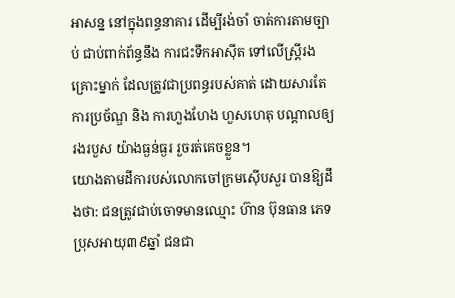អាសន្ន នៅក្នុងពន្ធនាគារ ដើម្បីរង់ចាំ ចាត់ការតាមច្បាប់ ជាប់ពាក់ព័ន្ធនឹង ការជះទឹកអាស៊ីត ទៅលើស្ត្រីរងគ្រោះម្នាក់ ដែលត្រូវជាប្រពន្ធរបស់គាត់ ដោយសារតែការប្រច័ណ្ឌ និង ការហួងហែង ហួសហេតុ បណ្តាលឲ្យរងរបួស យ៉ាងធ្ងន់ធ្ងរ រួចរត់គេចខ្លួន។
យោងតាមដីការបស់លោកចៅក្រមស៊ើបសួរ បានឱ្យដឹងថា: ជនត្រូវជាប់ចោទមានឈ្មោះ ហ៊ាន ប៊ុនធាន ភេទប្រុសអាយុ៣៩ឆ្នាំ ជនជា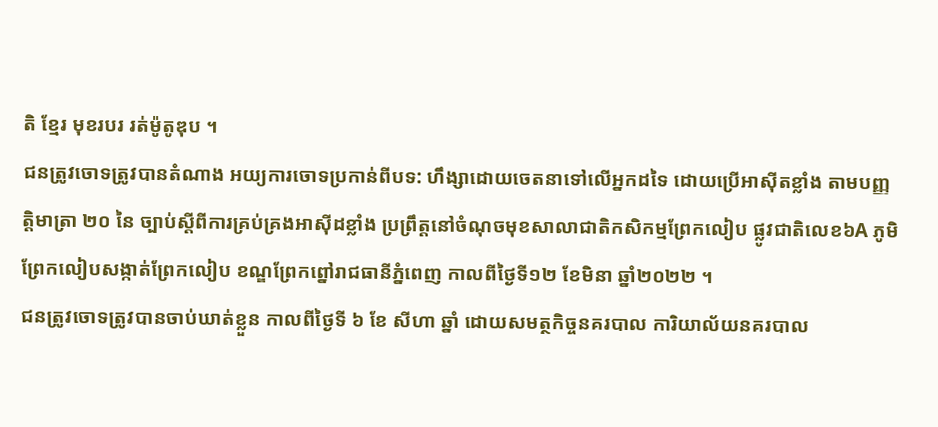តិ ខ្មែរ មុខរបរ រត់ម៉ូតូឌុប ។
ជនត្រូវចោទត្រូវបានតំណាង អយ្យការចោទប្រកាន់ពីបទ: ហឹង្សាដោយចេតនាទៅលើអ្នកដទៃ ដោយប្រើអាស៊ីតខ្លាំង តាមបញ្ញត្តិមាត្រា ២០ នៃ ច្បាប់ស្តីពីការគ្រប់គ្រងអាស៊ីដខ្លាំង ប្រព្រឹត្តនៅចំណុចមុខសាលាជាតិកសិកម្មព្រែកលៀប ផ្លូវជាតិលេខ៦A ភូមិព្រែកលៀបសង្កាត់ព្រែកលៀប ខណ្ឌព្រែកព្នៅរាជធានីភ្នំពេញ កាលពីថ្ងៃទី១២ ខែមិនា ឆ្នាំ២០២២ ។
ជនត្រូវចោទត្រូវបានចាប់ឃាត់ខ្លួន កាលពីថ្ងៃទី ៦ ខែ សីហា ឆ្នាំ ដោយសមត្ថកិច្ចនគរបាល ការិយាល័យនគរបាល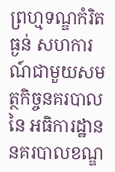ព្រហ្មទណ្ឌកំរិតធ្ងន់ សហការណ៍ជាមួយសមត្ថកិច្ចនគរបាល នៃ អធិការដ្ឋាននគរបាលខណ្ឌ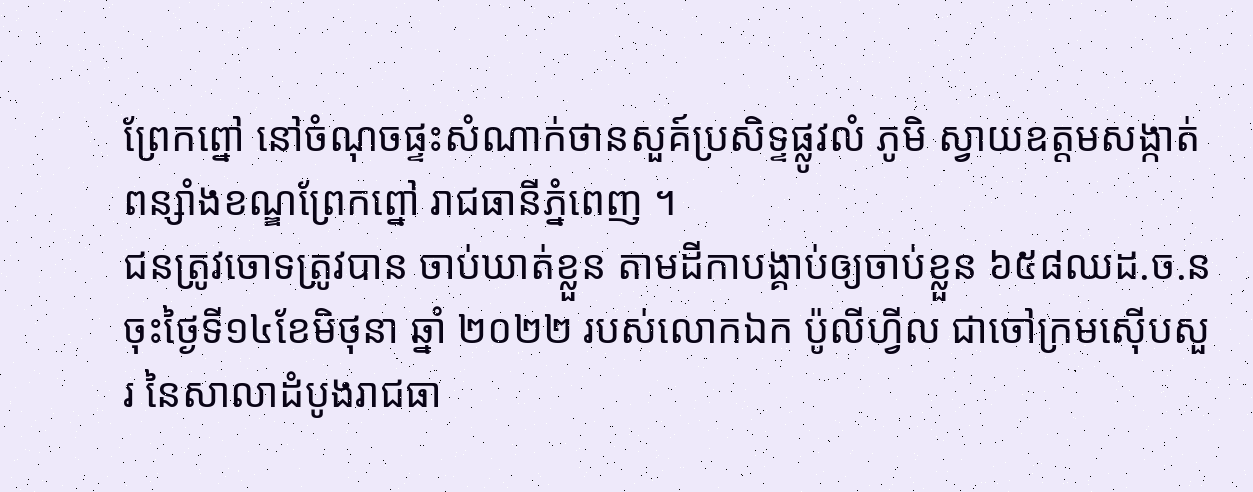ព្រែកព្នៅ នៅចំណុចផ្ទះសំណាក់ថានសួគ៍ប្រសិទ្ទផ្លូវលំ ភូមិ ស្វាយឧត្តមសង្កាត់ពន្សាំងខណ្ឌព្រែកព្នៅ រាជធានីភ្នំពេញ ។
ជនត្រូវចោទត្រូវបាន ចាប់ឃាត់ខ្លួន តាមដីកាបង្គាប់ឲ្យចាប់ខ្លួន ៦៥៨ឈដ.ច.ន ចុះថ្ងៃទី១៤ខែមិថុនា ឆ្នាំ ២០២២ របស់លោកឯក ប៉ូលីហ្វីល ជាចៅក្រមស៊ើបសួរ នៃសាលាដំបូងរាជធា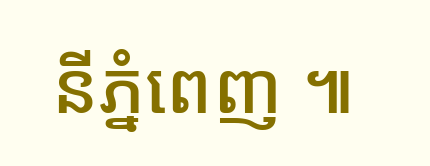នីភ្នំពេញ ៕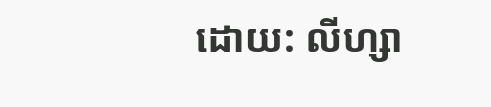ដោយ: លីហ្សា